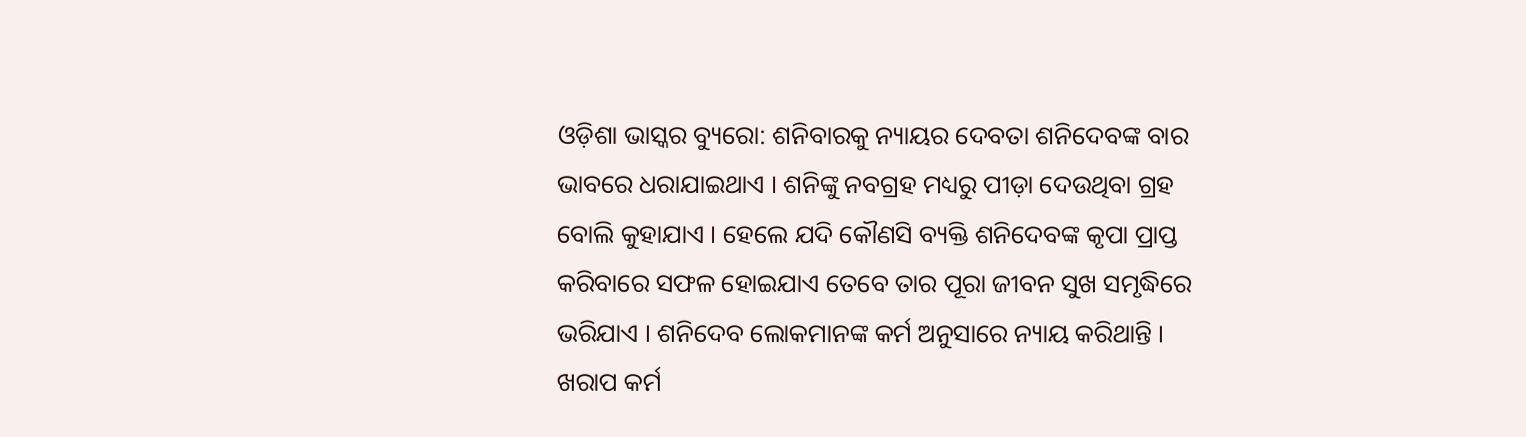ଓଡ଼ିଶା ଭାସ୍କର ବ୍ୟୁରୋ: ଶନିବାରକୁ ନ୍ୟାୟର ଦେବତା ଶନିଦେବଙ୍କ ବାର ଭାବରେ ଧରାଯାଇଥାଏ । ଶନିଙ୍କୁ ନବଗ୍ରହ ମଧ୍ୟରୁ ପୀଡ଼ା ଦେଉଥିବା ଗ୍ରହ ବୋଲି କୁହାଯାଏ । ହେଲେ ଯଦି କୌଣସି ବ୍ୟକ୍ତି ଶନିଦେବଙ୍କ କୃପା ପ୍ରାପ୍ତ କରିବାରେ ସଫଳ ହୋଇଯାଏ ତେବେ ତାର ପୂରା ଜୀବନ ସୁଖ ସମୃଦ୍ଧିରେ ଭରିଯାଏ । ଶନିଦେବ ଲୋକମାନଙ୍କ କର୍ମ ଅନୁସାରେ ନ୍ୟାୟ କରିଥାନ୍ତି । ଖରାପ କର୍ମ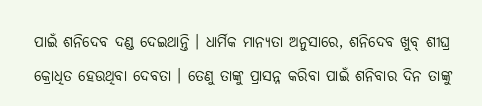ପାଇଁ ଶନିଦେବ ଦଣ୍ଡ ଦେଇଥାନ୍ତି । ଧାର୍ମିକ ମାନ୍ୟତା ଅନୁସାରେ, ଶନିଦେବ ଖୁବ୍ ଶୀଘ୍ର କ୍ରୋଧିତ ହେଉଥିବା ଦେବତା । ତେଣୁ ତାଙ୍କୁ ପ୍ରାସନ୍ନ କରିବା ପାଇଁ ଶନିବାର ଦିନ ତାଙ୍କୁ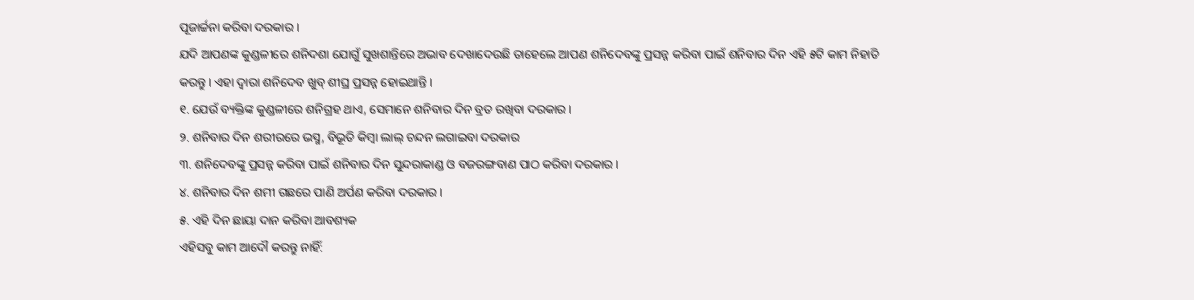ପୂଜାର୍ଚ୍ଚନା କରିବା ଦରକାର ।
ଯଦି ଆପଣଙ୍କ କୁଣ୍ଡଳୀରେ ଶନିଦଶା ଯୋଗୁଁ ସୁଖଶାନ୍ତିରେ ଅଭାବ ଦେଖାଦେଉଛି ତାହେଲେ ଆପଣ ଶନିଦେବଙ୍କୁ ପ୍ରସନ୍ନ କରିବା ପାଇଁ ଶନିବାର ଦିନ ଏହି ୫ଟି କାମ ନିହାତି କରନ୍ତୁ । ଏହା ଦ୍ୱାରା ଶନିଦେବ ଖୁବ୍ ଶୀଘ୍ର ପ୍ରସନ୍ନ ହୋଇଥାନ୍ତି ।
୧. ଯେଉଁ ବ୍ୟକ୍ତିଙ୍କ କୁଣ୍ଡଳୀରେ ଶନିଗ୍ରହ ଥାଏ, ସେମାନେ ଶନିବାର ଦିନ ବ୍ରତ ରଖିବା ଦରକାର ।
୨. ଶନିବାର ଦିନ ଶରୀରରେ ଭସ୍ମ, ବିଭୂତି କିମ୍ବା ଲାଲ୍ ଚନ୍ଦନ ଲଗାଇବା ଦରକାର
୩. ଶନିଦେବଙ୍କୁ ପ୍ରସନ୍ନ କରିବା ପାଇଁ ଶନିବାର ଦିନ ସୁନ୍ଦରାକାଣ୍ଡ ଓ ବଜରଙ୍ଗବାଣ ପାଠ କରିବା ଦରକାର ।
୪. ଶନିବାର ଦିନ ଶମୀ ଗଛରେ ପାଣି ଅର୍ପଣ କରିବା ଦରକାର ।
୫. ଏହି ଦିନ ଛାୟା ଦାନ କରିବା ଆବଶ୍ୟକ
ଏହିସବୁ କାମ ଆଦୌ କରନ୍ତୁ ନାହିଁ: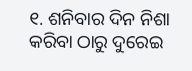୧. ଶନିବାର ଦିନ ନିଶା କରିବା ଠାରୁ ଦୁରେଇ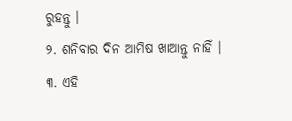ରୁହନ୍ତୁ ।
୨. ଶନିବାର ଦିନ ଆମିଷ ଖାଆନ୍ତୁ ନାହିଁ ।
୩. ଏହି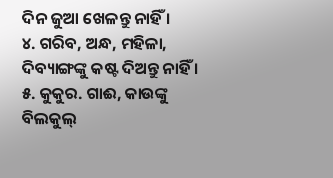ଦିନ ଜୁଆ ଖେଳନ୍ତୁ ନାହିଁ ।
୪. ଗରିବ, ଅନ୍ଧ, ମହିଳା, ଦିବ୍ୟାଙ୍ଗଙ୍କୁ କଷ୍ଟ ଦିଅନ୍ତୁ ନାହିଁ ।
୫. କୁକୁର. ଗାଈ, କାଉଙ୍କୁ ବିଲକୁଲ୍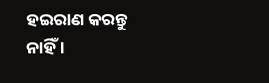ହଇରାଣ କରନ୍ତୁ ନାହିଁ ।